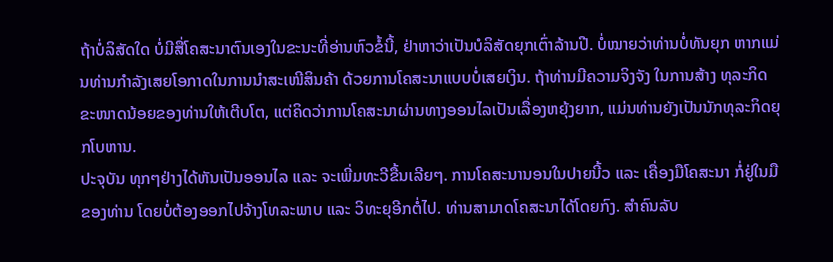ຖ້າບໍ່ລິສັດໃດ ບໍ່ມີສື່ໂຄສະນາຕົນເອງໃນຂະນະທີ່ອ່ານຫົວຂໍ້ນີ້, ຢ່າຫາວ່າເປັນບໍລິສັດຍຸກເຕົ່າລ້ານປີ. ບໍ່ໝາຍວ່າທ່ານບໍ່ທັນຍຸກ ຫາກແມ່ນທ່ານກຳລັງເສຍໂອກາດໃນການນຳສະເໜີສິນຄ້າ ດ້ວຍການໂຄສະນາແບບບໍ່ເສຍເງິນ. ຖ້າທ່ານມີຄວາມຈິງຈັງ ໃນການສ້າງ ທຸລະກິດຂະໜາດນ້ອຍຂອງທ່ານໃຫ້ເຕີບໂຕ, ແຕ່ຄິດວ່າການໂຄສະນາຜ່ານທາງອອນໄລເປັນເລື່ອງຫຍຸ້ງຍາກ, ແມ່ນທ່ານຍັງເປັນນັກທຸລະກິດຍຸກໂບຫານ.
ປະຈຸບັນ ທຸກໆຢ່າງໄດ້ຫັນເປັນອອນໄລ ແລະ ຈະເພີ່ມທະວີຂື້ນເລີຍໆ. ການໂຄສະນານອນໃນປາຍນີ້ວ ແລະ ເຄື່ອງມືໂຄສະນາ ກໍ່ຢູ່ໃນມືຂອງທ່ານ ໂດຍບໍ່ຕ້ອງອອກໄປຈ້າງໂທລະພາບ ແລະ ວິທະຍຸອີກຕໍ່ໄປ. ທ່ານສາມາດໂຄສະນາໄດ້ໂດຍກົງ. ສຳຄົນລັບ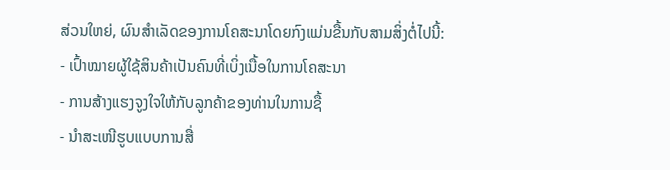ສ່ວນໃຫຍ່, ຜົນສຳເລັດຂອງການໂຄສະນາໂດຍກົງແມ່ນຂື້ນກັບສາມສິ່ງຕໍ່ໄປນີ້:
- ເປົ້າໝາຍຜູ້ໃຊ້ສິນຄ້າເປັນຄົນທີ່ເບິ່ງເນື້ອໃນການໂຄສະນາ
- ການສ້າງແຮງຈູງໃຈໃຫ້ກັບລູກຄ້າຂອງທ່ານໃນການຊື້
- ນຳສະເໜີຮູບແບບການສື່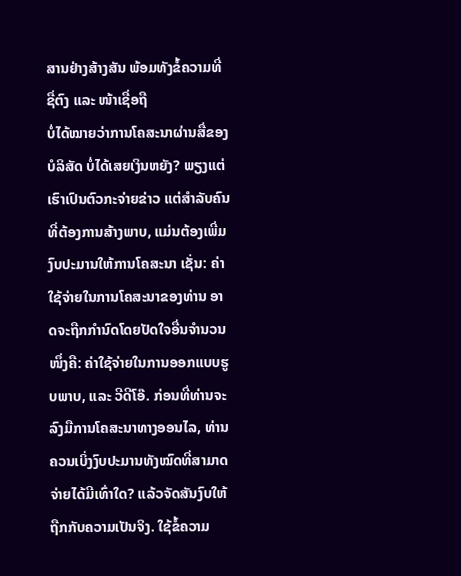ສານຢ່າງສ້າງສັນ ພ້ອມທັງຂໍ້ຄວາມທີ່ຊື່ຕົງ ແລະ ໜ້າເຊື່ອຖື
ບໍ່ໄດ້ໝາຍວ່າການໂຄສະນາຜ່ານສື່ຂອງບໍລິສັດ ບໍ່ໄດ້ເສຍເງິນຫຍັງ? ພຽງແຕ່ເຮົາເປົນຕົວກະຈ່າຍຂ່າວ ແຕ່ສຳລັບຄົນທີ່ຕ້ອງການສ້າງພາບ, ແມ່ນຕ້ອງເພີ່ມງົບປະມານໃຫ້ການໂຄສະນາ ເຊັ່ນ: ຄ່າໃຊ້ຈ່າຍໃນການໂຄສະນາຂອງທ່ານ ອາດຈະຖືກກຳນົດໂດຍປັດໃຈອື່ນຈຳນວນ ໜຶ່ງຄື: ຄ່າໃຊ້ຈ່າຍໃນການອອກແບບຮູບພາບ, ແລະ ວີດີໂອ໊. ກ່ອນທີ່ທ່ານຈະລົງມືການໂຄສະນາທາງອອນໄລ, ທ່ານຄວນເບິ່ງງົບປະມານທັງໝົດທີ່ສາມາດຈ່າຍໄດ້ມີເທົ່າໃດ? ແລ້ວຈັດສັນງົບໃຫ້ຖືກກັບຄວາມເປັນຈິງ. ໃຊ້ຂໍ້ຄວາມ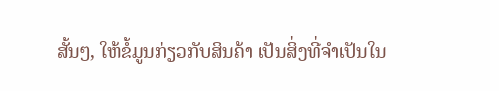ສັ້ນໆ, ໃຫ້ຂໍ້ມູນກ່ຽວກັບສິນຄ້າ ເປັນສິ່ງທີ່ຈຳເປັນໃນ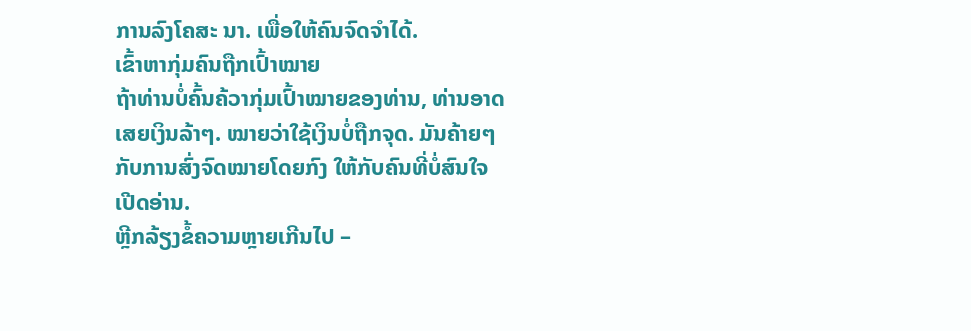ການລົງໂຄສະ ນາ. ເພື່ອໃຫ້ຄົນຈົດຈຳໄດ້.
ເຂົ້າຫາກຸ່ມຄົນຖືກເປົ້າໝາຍ
ຖ້າທ່ານບໍ່ຄົ້ນຄ້ວາກຸ່ມເປົ້າໝາຍຂອງທ່ານ, ທ່ານອາດເສຍເງິນລ້າໆ. ໝາຍວ່າໃຊ້ເງິນບໍ່ຖືກຈຸດ. ມັນຄ້າຍໆກັບການສົ່ງຈົດໝາຍໂດຍກົງ ໃຫ້ກັບຄົນທີ່ບໍ່ສົນໃຈເປີດອ່ານ.
ຫຼີກລ້ຽງຂໍ້ຄວາມຫຼາຍເກີນໄປ –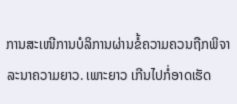ການສະເໜີການບໍລິການຜ່ານຂໍ້ຄວາມຄວນຖືກພິຈາລະນາຄວາມຍາວ. ເພາະຍາວ ເກີນໄປກໍ່ອາດເຮັດ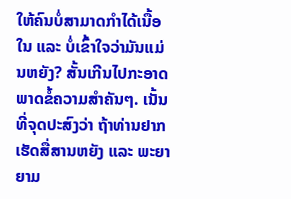ໃຫ້ຄົນບໍ່ສາມາດກຳໄດ້ເນື້ອໃນ ແລະ ບໍ່ເຂົ້າໃຈວ່າມັນແມ່ນຫຍັງ? ສັ້ນເກີນໄປກະອາດພາດຂໍ້ຄວາມສຳຄັນໆ. ເນັ້ນທີ່ຈຸດປະສົງວ່າ ຖ້າທ່ານຢາກເຮັດສື່ສານຫຍັງ ແລະ ພະຍາຍາມ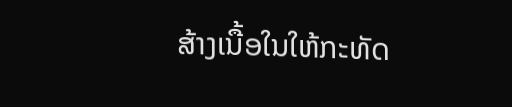ສ້າງເນື້ອໃນໃຫ້ກະທັດ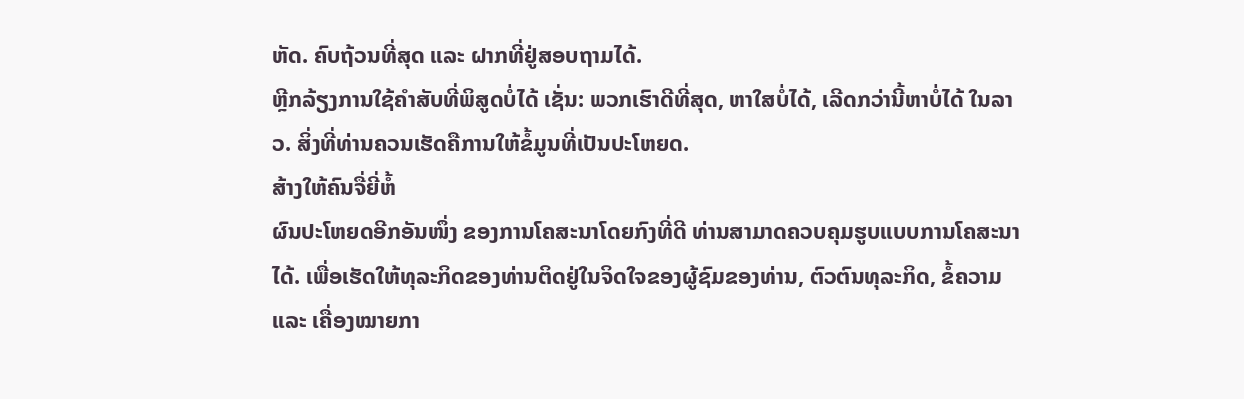ຫັດ. ຄົບຖ້ວນທີ່ສຸດ ແລະ ຝາກທີ່ຢູ່ສອບຖາມໄດ້.
ຫຼີກລ້ຽງການໃຊ້ຄຳສັບທີ່ພິສູດບໍ່ໄດ້ ເຊັ່ນ: ພວກເຮົາດີທີ່ສຸດ, ຫາໃສບໍ່ໄດ້, ເລີດກວ່ານີ້ຫາບໍ່ໄດ້ ໃນລາວ. ສິ່ງທີ່ທ່ານຄວນເຮັດຄືການໃຫ້ຂໍ້ມູນທີ່ເປັນປະໂຫຍດ.
ສ້າງໃຫ້ຄົນຈື່ຍີ່ຫໍ້
ຜົນປະໂຫຍດອີກອັນໜຶ່ງ ຂອງການໂຄສະນາໂດຍກົງທີ່ດີ ທ່ານສາມາດຄວບຄຸມຮູບແບບການໂຄສະນາໄດ້. ເພື່ອເຮັດໃຫ້ທຸລະກິດຂອງທ່ານຕິດຢູ່ໃນຈິດໃຈຂອງຜູ້ຊົມຂອງທ່ານ, ຕົວຕົນທຸລະກິດ, ຂໍ້ຄວາມ ແລະ ເຄື່ອງໝາຍກາ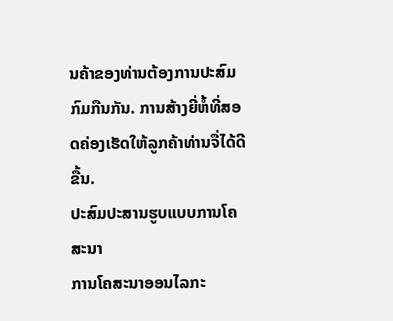ນຄ້າຂອງທ່ານຕ້ອງການປະສົມກົມກືນກັນ. ການສ້າງຍີ່ຫໍ້ທີ່ສອດຄ່ອງເຮັດໃຫ້ລູກຄ້າທ່ານຈື່ໄດ້ດີຂື້ນ.
ປະສົມປະສານຮູບແບບການໂຄສະນາ
ການໂຄສະນາອອນໄລກະ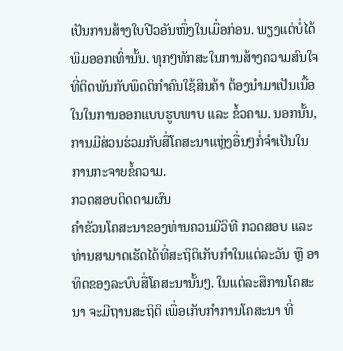ເປັນການສ້າງໃບປີວອັນໜຶ່ງໃນເມື່ອກ່ອນ. ພຽງແຕ່ບໍ່ໄດ້ພິມອອກເທົ່ານັ້ນ. ທຸກໆທັກສະໃນການສ້າງຄວາມສົນໃຈ ທີ່ຕິດພັນກັບພຶດຕິກຳຄົນໃຊ້ສິນຄ້າ ຕ້ອງນຳມາເປັນເນື້ອໃນໃນການອອກແບບຮູບພາບ ແລະ ຂໍ້ວຄາມ. ນອກນັ້ນ, ການມີສ່ວນຮ່ວມກັບສື່ໂຄສະນາແຫຼ່ງອື່ນໆກໍ່ຈຳເປັນໃນການກະຈາຍຂໍ້ຄວາມ.
ກວດສອບຕິດຕາມຜົນ
ຄໍາຂັວນໂຄສະນາຂອງທ່ານຄວນມີວິທີ ກວດສອບ ແລະ ທ່ານສາມາດເຮັດໄດ້ທີ່ສະຖິຕິເກັບກຳໃນແຕ່ລະວັນ ຫຼື ອາທິດຂອງລະບົບສື່ໂຄສະນານັ້ນໆ. ໃນແຕ່ລະສືການໂຄສະນາ ຈະມີຖານສະຖິຕິ ເພື່ອເກັບກຳການໂຄສະນາ ທີ່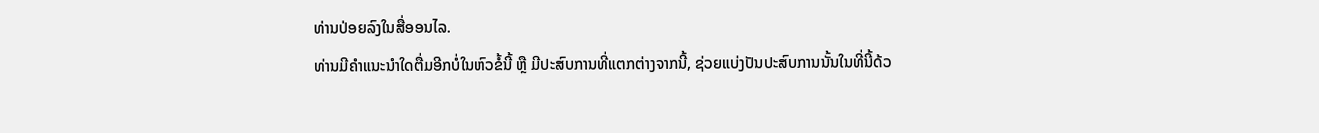ທ່ານປ່ອຍລົງໃນສື່ອອນໄລ.
ທ່ານມີຄຳແນະນຳໃດຕື່ມອີກບໍ່ໃນຫົວຂໍ້ນີ້ ຫຼື ມີປະສົບການທີ່ແຕກຕ່າງຈາກນີ້, ຊ່ວຍແບ່ງປັນປະສົບການນັ້ນໃນທີ່ນີ້ດ້ວ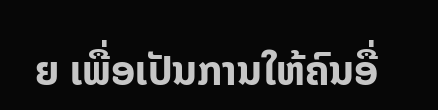ຍ ເພື່ອເປັນການໃຫ້ຄົນອື່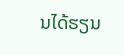ນໄດ້ຮຽນ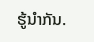ຮູ້ນຳກັນ.